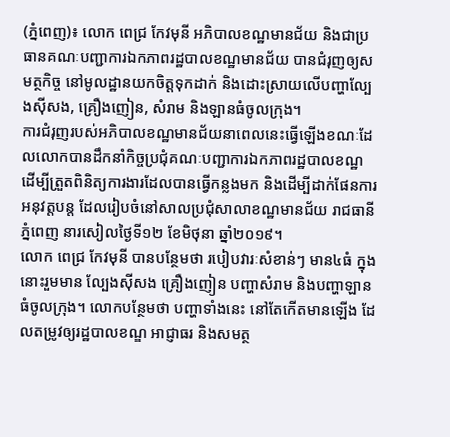(ភ្នំពេញ)៖ លោក ពេជ្រ កែវមុនី អភិបាលខណ្ឋមានជ័យ និងជាប្រធានគណៈបញ្ជាការឯកភាពរដ្ឋបាលខណ្ឋមានជ័យ បានជំរុញឲ្យសមត្ថកិច្ច នៅមូលដ្ឋានយកចិត្តទុកដាក់ និងដោះស្រាយលើបញ្ហាល្បែងស៊ីសង, គ្រឿងញៀន, សំរាម និងឡានធំចូលក្រុង។
ការជំរុញរបស់អភិបាលខណ្ឋមានជ័យនាពេលនេះធ្វើឡើងខណៈដែលលោកបានដឹកនាំកិច្ចប្រជុំគណៈបញ្ជាការឯកភាពរដ្ឋបាលខណ្ឋ ដើម្បីត្រួតពិនិត្យការងារដែលបានធ្វើកន្លងមក និងដើម្បីដាក់ផែនការអនុវត្តបន្ត ដែលរៀបចំនៅសាលប្រជុំសាលាខណ្ឋមានជ័យ រាជធានីភ្នំពេញ នារសៀលថ្ងៃទី១២ ខែមិថុនា ឆ្នាំ២០១៩។
លោក ពេជ្រ កែវមុនី បានបន្ថែមថា របៀបវារៈសំខាន់ៗ មាន៤ធំ ក្នុងនោះរួមមាន ល្បែងស៊ីសង គ្រឿងញៀន បញ្ហាសំរាម និងបញ្ហាឡានធំចូលក្រុង។ លោកបន្ថែមថា បញ្ហាទាំងនេះ នៅតែកើតមានឡើង ដែលតម្រូវឲ្យរដ្ឋបាលខណ្ឌ អាជ្ញាធរ និងសមត្ថ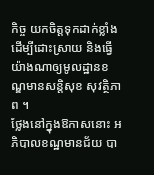កិច្ច យកចិត្តទុកដាក់ខ្លាំងដើម្បីដោះស្រាយ និងធ្វើយ៉ាងណាឲ្យមូលដ្ឋានខណ្ឌមានសន្តិសុខ សុវត្ថិភាព ។
ថ្លែងនៅក្នុងឱកាសនោះ អភិបាលខណ្ឋមានជ័យ បា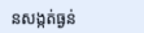នសង្កត់ធ្ងន់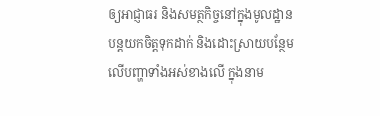ឲ្យអាជ្ញាធរ និងសមត្ថកិច្ចនៅក្នុងមូលដ្ឋាន បន្តយកចិត្តទុកដាក់ និងដោះស្រាយបន្ថែមលើបញ្ហាទាំងអស់ខាងលើ ក្នុងនាម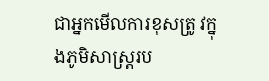ជាអ្នកមើលការខុសត្រូ វក្នុងភូមិសាស្ត្ររប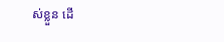ស់ខ្លួន ដើ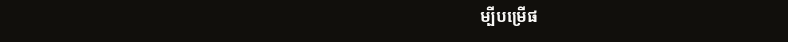ម្បីបម្រើផ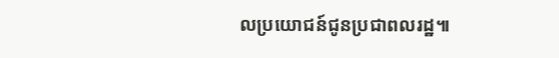លប្រយោជន៍ជូនប្រជាពលរដ្ឋ៕